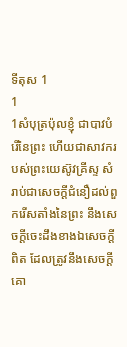ទីតុស 1
1
1សំបុត្រប៉ុលខ្ញុំ ជាបាវបំរើនៃព្រះ ហើយជាសាវករបស់ព្រះយេស៊ូវគ្រីស្ទ សំរាប់ជាសេចក្ដីជំនឿដល់ពួករើសតាំងនៃព្រះ នឹងសេចក្ដីចេះដឹងខាងឯសេចក្ដីពិត ដែលត្រូវនឹងសេចក្ដីគោ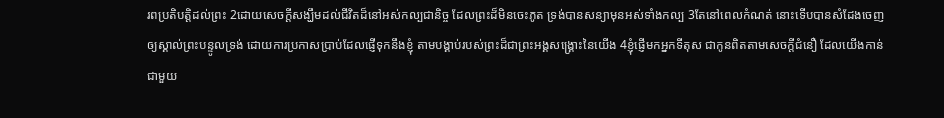រពប្រតិបត្តិដល់ព្រះ 2ដោយសេចក្ដីសង្ឃឹមដល់ជីវិតដ៏នៅអស់កល្បជានិច្ច ដែលព្រះដ៏មិនចេះភូត ទ្រង់បានសន្យាមុនអស់ទាំងកល្ប 3តែនៅពេលកំណត់ នោះទើបបានសំដែងចេញឲ្យស្គាល់ព្រះបន្ទូលទ្រង់ ដោយការប្រកាសប្រាប់ដែលផ្ញើទុកនឹងខ្ញុំ តាមបង្គាប់របស់ព្រះដ៏ជាព្រះអង្គសង្គ្រោះនៃយើង 4ខ្ញុំផ្ញើមកអ្នកទីតុស ជាកូនពិតតាមសេចក្ដីជំនឿ ដែលយើងកាន់ជាមួយ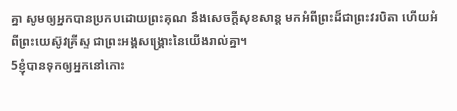គ្នា សូមឲ្យអ្នកបានប្រកបដោយព្រះគុណ នឹងសេចក្ដីសុខសាន្ត មកអំពីព្រះដ៏ជាព្រះវរបិតា ហើយអំពីព្រះយេស៊ូវគ្រីស្ទ ជាព្រះអង្គសង្គ្រោះនៃយើងរាល់គ្នា។
5ខ្ញុំបានទុកឲ្យអ្នកនៅកោះ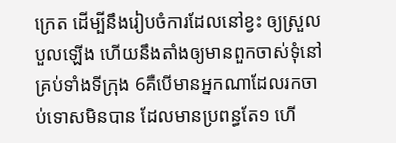ក្រេត ដើម្បីនឹងរៀបចំការដែលនៅខ្វះ ឲ្យស្រួលបួលឡើង ហើយនឹងតាំងឲ្យមានពួកចាស់ទុំនៅគ្រប់ទាំងទីក្រុង 6គឺបើមានអ្នកណាដែលរកចាប់ទោសមិនបាន ដែលមានប្រពន្ធតែ១ ហើ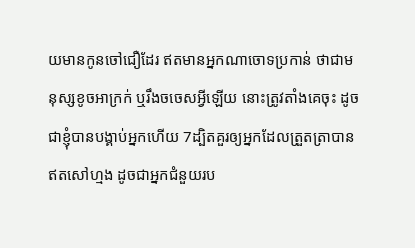យមានកូនចៅជឿដែរ ឥតមានអ្នកណាចោទប្រកាន់ ថាជាមនុស្សខូចអាក្រក់ ឬរឹងចចេសអ្វីឡើយ នោះត្រូវតាំងគេចុះ ដូចជាខ្ញុំបានបង្គាប់អ្នកហើយ 7ដ្បិតគួរឲ្យអ្នកដែលត្រួតត្រាបានឥតសៅហ្មង ដូចជាអ្នកជំនួយរប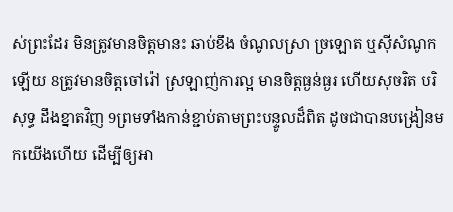ស់ព្រះដែរ មិនត្រូវមានចិត្តមានះ ឆាប់ខឹង ចំណូលស្រា ច្រឡោត ឬស៊ីសំណូកឡើយ 8ត្រូវមានចិត្តចៅរ៉ៅ ស្រឡាញ់ការល្អ មានចិត្តធ្ងន់ធ្ងរ ហើយសុចរិត បរិសុទ្ធ ដឹងខ្នាតវិញ 9ព្រមទាំងកាន់ខ្ជាប់តាមព្រះបន្ទូលដ៏ពិត ដូចជាបានបង្រៀនមកយើងហើយ ដើម្បីឲ្យអា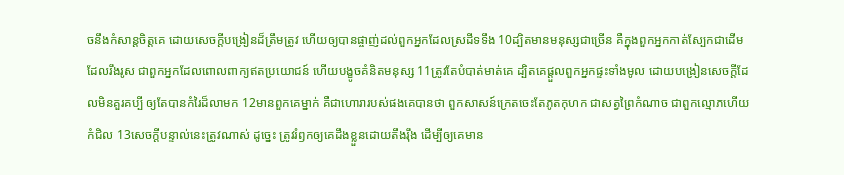ចនឹងកំសាន្តចិត្តគេ ដោយសេចក្ដីបង្រៀនដ៏ត្រឹមត្រូវ ហើយឲ្យបានផ្ចាញ់ដល់ពួកអ្នកដែលស្រដីទទឹង 10ដ្បិតមានមនុស្សជាច្រើន គឺក្នុងពួកអ្នកកាត់ស្បែកជាដើម ដែលរឹងរូស ជាពួកអ្នកដែលពោលពាក្យឥតប្រយោជន៍ ហើយបង្ខូចគំនិតមនុស្ស 11ត្រូវតែបំបាត់មាត់គេ ដ្បិតគេផ្តួលពួកអ្នកផ្ទះទាំងមូល ដោយបង្រៀនសេចក្ដីដែលមិនគួរគប្បី ឲ្យតែបានកំរៃដ៏លាមក 12មានពួកគេម្នាក់ គឺជាហោរារបស់ផងគេបានថា ពួកសាសន៍ក្រេតចេះតែភូតកុហក ជាសត្វព្រៃកំណាច ជាពួកល្មោភហើយកំជិល 13សេចក្ដីបន្ទាល់នេះត្រូវណាស់ ដូច្នេះ ត្រូវរំឭកឲ្យគេដឹងខ្លួនដោយតឹងរុឹង ដើម្បីឲ្យគេមាន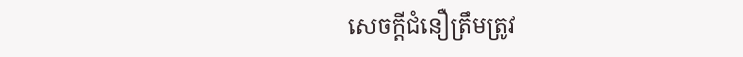សេចក្ដីជំនឿត្រឹមត្រូវ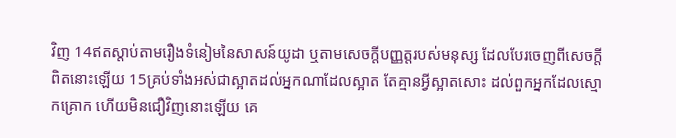វិញ 14ឥតស្តាប់តាមរឿងទំនៀមនៃសាសន៍យូដា ឬតាមសេចក្ដីបញ្ញត្តរបស់មនុស្ស ដែលបែរចេញពីសេចក្ដីពិតនោះឡើយ 15គ្រប់ទាំងអស់ជាស្អាតដល់អ្នកណាដែលស្អាត តែគ្មានអ្វីស្អាតសោះ ដល់ពួកអ្នកដែលស្មោកគ្រោក ហើយមិនជឿវិញនោះឡើយ គេ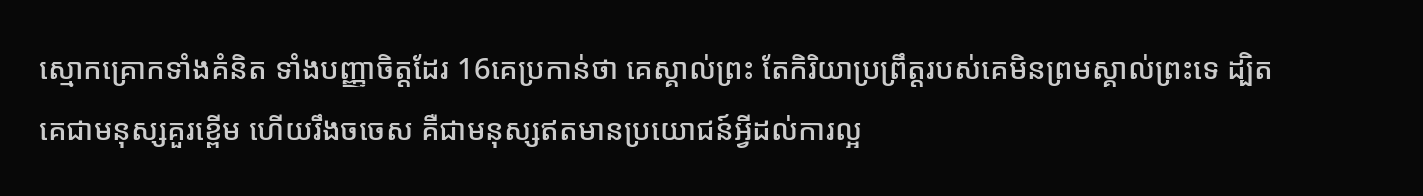ស្មោកគ្រោកទាំងគំនិត ទាំងបញ្ញាចិត្តដែរ 16គេប្រកាន់ថា គេស្គាល់ព្រះ តែកិរិយាប្រព្រឹត្តរបស់គេមិនព្រមស្គាល់ព្រះទេ ដ្បិតគេជាមនុស្សគួរខ្ពើម ហើយរឹងចចេស គឺជាមនុស្សឥតមានប្រយោជន៍អ្វីដល់ការល្អ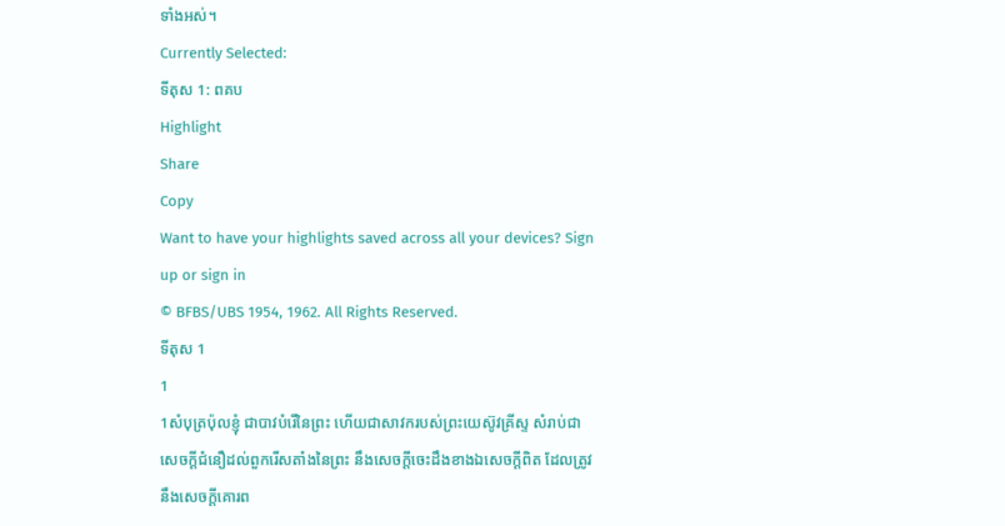ទាំងអស់។
Currently Selected:
ទីតុស 1: ពគប
Highlight
Share
Copy
Want to have your highlights saved across all your devices? Sign up or sign in
© BFBS/UBS 1954, 1962. All Rights Reserved.
ទីតុស 1
1
1សំបុត្រប៉ុលខ្ញុំ ជាបាវបំរើនៃព្រះ ហើយជាសាវករបស់ព្រះយេស៊ូវគ្រីស្ទ សំរាប់ជាសេចក្ដីជំនឿដល់ពួករើសតាំងនៃព្រះ នឹងសេចក្ដីចេះដឹងខាងឯសេចក្ដីពិត ដែលត្រូវនឹងសេចក្ដីគោរព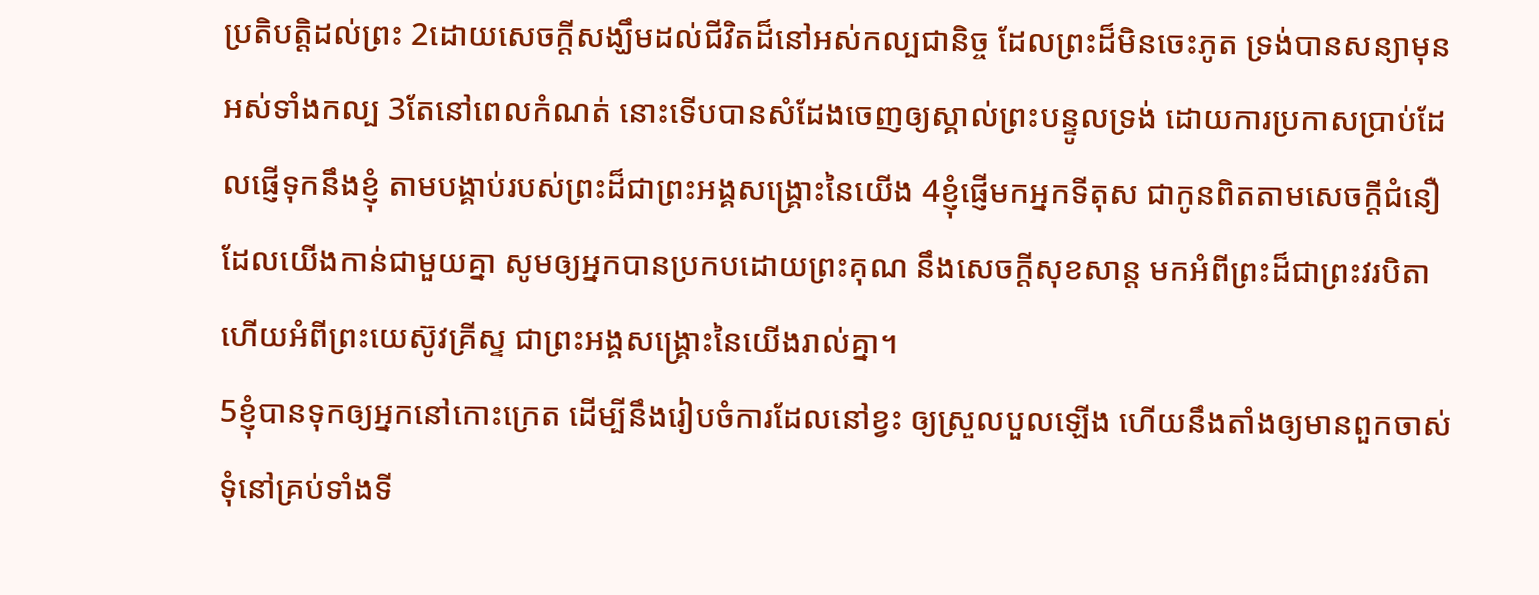ប្រតិបត្តិដល់ព្រះ 2ដោយសេចក្ដីសង្ឃឹមដល់ជីវិតដ៏នៅអស់កល្បជានិច្ច ដែលព្រះដ៏មិនចេះភូត ទ្រង់បានសន្យាមុនអស់ទាំងកល្ប 3តែនៅពេលកំណត់ នោះទើបបានសំដែងចេញឲ្យស្គាល់ព្រះបន្ទូលទ្រង់ ដោយការប្រកាសប្រាប់ដែលផ្ញើទុកនឹងខ្ញុំ តាមបង្គាប់របស់ព្រះដ៏ជាព្រះអង្គសង្គ្រោះនៃយើង 4ខ្ញុំផ្ញើមកអ្នកទីតុស ជាកូនពិតតាមសេចក្ដីជំនឿ ដែលយើងកាន់ជាមួយគ្នា សូមឲ្យអ្នកបានប្រកបដោយព្រះគុណ នឹងសេចក្ដីសុខសាន្ត មកអំពីព្រះដ៏ជាព្រះវរបិតា ហើយអំពីព្រះយេស៊ូវគ្រីស្ទ ជាព្រះអង្គសង្គ្រោះនៃយើងរាល់គ្នា។
5ខ្ញុំបានទុកឲ្យអ្នកនៅកោះក្រេត ដើម្បីនឹងរៀបចំការដែលនៅខ្វះ ឲ្យស្រួលបួលឡើង ហើយនឹងតាំងឲ្យមានពួកចាស់ទុំនៅគ្រប់ទាំងទី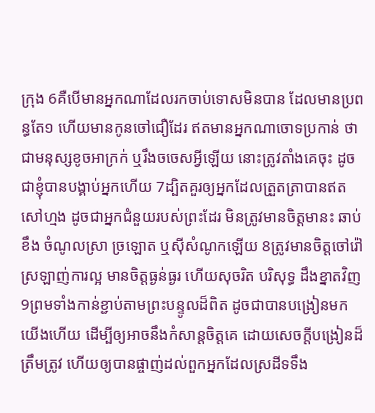ក្រុង 6គឺបើមានអ្នកណាដែលរកចាប់ទោសមិនបាន ដែលមានប្រពន្ធតែ១ ហើយមានកូនចៅជឿដែរ ឥតមានអ្នកណាចោទប្រកាន់ ថាជាមនុស្សខូចអាក្រក់ ឬរឹងចចេសអ្វីឡើយ នោះត្រូវតាំងគេចុះ ដូចជាខ្ញុំបានបង្គាប់អ្នកហើយ 7ដ្បិតគួរឲ្យអ្នកដែលត្រួតត្រាបានឥតសៅហ្មង ដូចជាអ្នកជំនួយរបស់ព្រះដែរ មិនត្រូវមានចិត្តមានះ ឆាប់ខឹង ចំណូលស្រា ច្រឡោត ឬស៊ីសំណូកឡើយ 8ត្រូវមានចិត្តចៅរ៉ៅ ស្រឡាញ់ការល្អ មានចិត្តធ្ងន់ធ្ងរ ហើយសុចរិត បរិសុទ្ធ ដឹងខ្នាតវិញ 9ព្រមទាំងកាន់ខ្ជាប់តាមព្រះបន្ទូលដ៏ពិត ដូចជាបានបង្រៀនមកយើងហើយ ដើម្បីឲ្យអាចនឹងកំសាន្តចិត្តគេ ដោយសេចក្ដីបង្រៀនដ៏ត្រឹមត្រូវ ហើយឲ្យបានផ្ចាញ់ដល់ពួកអ្នកដែលស្រដីទទឹង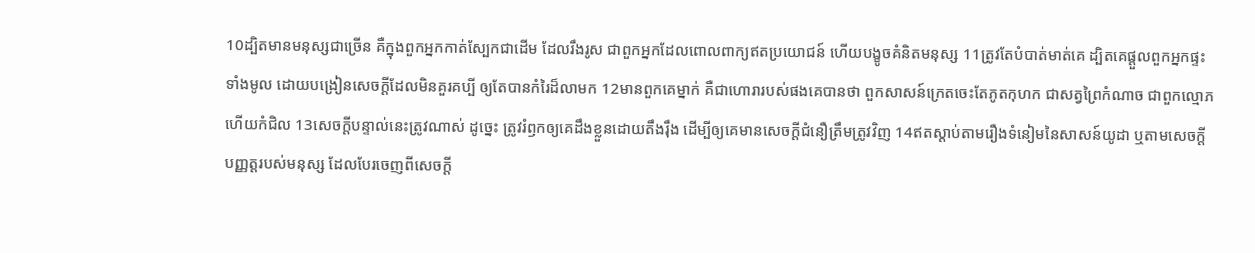10ដ្បិតមានមនុស្សជាច្រើន គឺក្នុងពួកអ្នកកាត់ស្បែកជាដើម ដែលរឹងរូស ជាពួកអ្នកដែលពោលពាក្យឥតប្រយោជន៍ ហើយបង្ខូចគំនិតមនុស្ស 11ត្រូវតែបំបាត់មាត់គេ ដ្បិតគេផ្តួលពួកអ្នកផ្ទះទាំងមូល ដោយបង្រៀនសេចក្ដីដែលមិនគួរគប្បី ឲ្យតែបានកំរៃដ៏លាមក 12មានពួកគេម្នាក់ គឺជាហោរារបស់ផងគេបានថា ពួកសាសន៍ក្រេតចេះតែភូតកុហក ជាសត្វព្រៃកំណាច ជាពួកល្មោភហើយកំជិល 13សេចក្ដីបន្ទាល់នេះត្រូវណាស់ ដូច្នេះ ត្រូវរំឭកឲ្យគេដឹងខ្លួនដោយតឹងរុឹង ដើម្បីឲ្យគេមានសេចក្ដីជំនឿត្រឹមត្រូវវិញ 14ឥតស្តាប់តាមរឿងទំនៀមនៃសាសន៍យូដា ឬតាមសេចក្ដីបញ្ញត្តរបស់មនុស្ស ដែលបែរចេញពីសេចក្ដី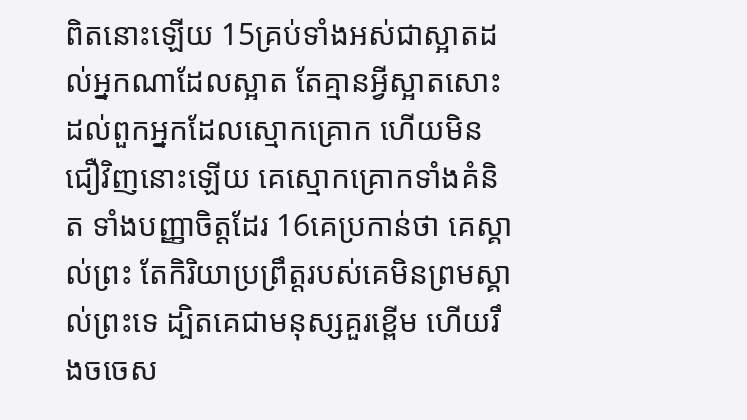ពិតនោះឡើយ 15គ្រប់ទាំងអស់ជាស្អាតដល់អ្នកណាដែលស្អាត តែគ្មានអ្វីស្អាតសោះ ដល់ពួកអ្នកដែលស្មោកគ្រោក ហើយមិនជឿវិញនោះឡើយ គេស្មោកគ្រោកទាំងគំនិត ទាំងបញ្ញាចិត្តដែរ 16គេប្រកាន់ថា គេស្គាល់ព្រះ តែកិរិយាប្រព្រឹត្តរបស់គេមិនព្រមស្គាល់ព្រះទេ ដ្បិតគេជាមនុស្សគួរខ្ពើម ហើយរឹងចចេស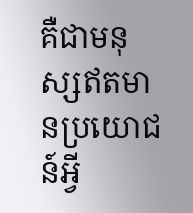គឺជាមនុស្សឥតមានប្រយោជន៍អ្វី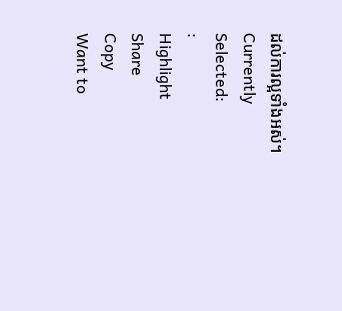ដល់ការល្អទាំងអស់។
Currently Selected:
:
Highlight
Share
Copy
Want to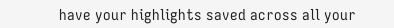have your highlights saved across all your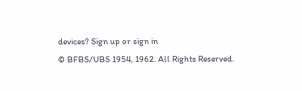devices? Sign up or sign in
© BFBS/UBS 1954, 1962. All Rights Reserved.